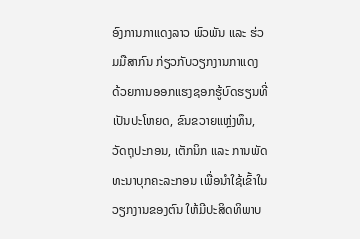ອົງການກາແດງລາວ ພົວພັນ ແລະ ຮ່ວມມືສາກົນ ກ່ຽວກັບວຽກງານກາແດງ ດ້ວຍການອອກແຮງຊອກຮູ້ບົດຮຽນທີ່ເປັນປະໂຫຍດ, ຂົນຂວາຍແຫຼ່ງທຶນ, ວັດຖຸປະກອນ, ເຕັກນິກ ແລະ ການພັດທະນາບຸກຄະລະກອນ ເພື່ອນຳໃຊ້ເຂົ້າໃນວຽກງານຂອງຕົນ ໃຫ້ມີປະສິດທິພາບ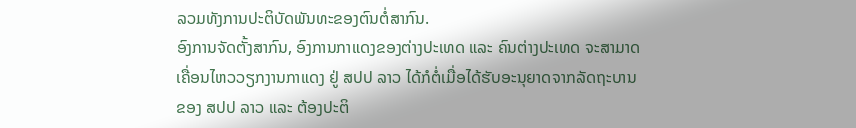ລວມທັງການປະຕິບັດພັນທະຂອງຕົນຕໍ່ສາກົນ.
ອົງການຈັດຕັ້ງສາກົນ, ອົງການກາແດງຂອງຕ່າງປະເທດ ແລະ ຄົນຕ່າງປະເທດ ຈະສາມາດເຄື່ອນໄຫວວຽກງານກາແດງ ຢູ່ ສປປ ລາວ ໄດ້ກໍຕໍ່ເມື່ອໄດ້ຮັບອະນຸຍາດຈາກລັດຖະບານຂອງ ສປປ ລາວ ແລະ ຕ້ອງປະຕິ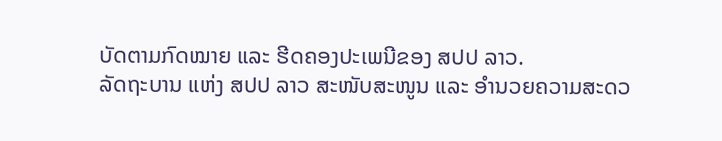ບັດຕາມກົດໝາຍ ແລະ ຮີດຄອງປະເພນີຂອງ ສປປ ລາວ.
ລັດຖະບານ ແຫ່ງ ສປປ ລາວ ສະໜັບສະໜູນ ແລະ ອຳນວຍຄວາມສະດວ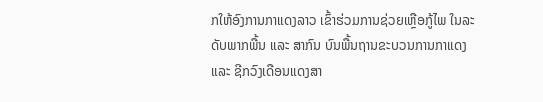ກໃຫ້ອົງການກາແດງລາວ ເຂົ້າຮ່ວມການຊ່ວຍເຫຼືອກູ້ໄພ ໃນລະດັບພາກພື້ນ ແລະ ສາກົນ ບົນພື້ນຖານຂະບວນການກາແດງ ແລະ ຊີກວົງເດືອນແດງສາ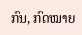ກົນ, ກົດໝາຍ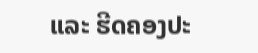ແລະ ຮີດຄອງປະ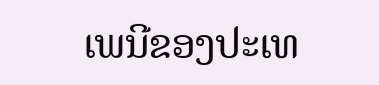ເພນີຂອງປະເທ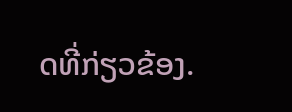ດທີ່ກ່ຽວຂ້ອງ.